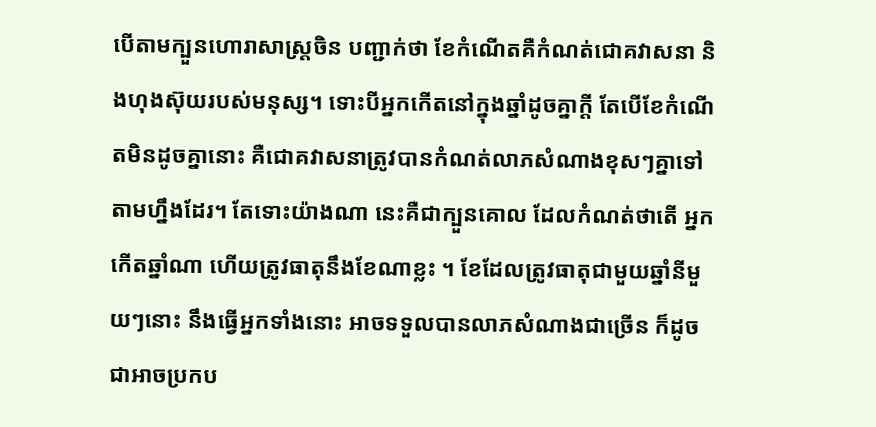បើតាមក្បួនហោរាសាស្ត្រចិន បញ្ជាក់ថា ខែកំណើតគឺកំណត់ជោគវាសនា និងហុងស៊ុយរបស់មនុស្ស។ ទោះបីអ្នកកើតនៅក្នុងឆ្នាំដូចគ្នាក្ដី តែបើខែកំណើតមិនដូចគ្នានោះ គឺជោគវាសនាត្រូវបានកំណត់លាភសំណាងខុសៗគ្នាទៅតាមហ្នឹងដែរ។ តែទោះយ៉ាងណា នេះគឺជាក្បួនគោល ដែលកំណត់ថាតើ អ្នកកើតឆ្នាំណា ហើយត្រូវធាតុនឹងខែណាខ្លះ ។ ខែដែលត្រូវធាតុជាមួយឆ្នាំនីមួយៗនោះ នឹងធ្វើអ្នកទាំងនោះ អាចទទួលបានលាភសំណាងជាច្រើន ក៏ដូចជាអាចប្រកប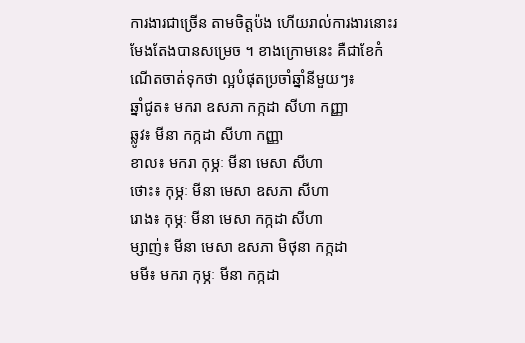ការងារជាច្រើន តាមចិត្តប៉ង ហើយរាល់ការងារនោះរមែងតែងបានសម្រេច ។ ខាងក្រោមនេះ គឺជាខែកំណើតចាត់ទុកថា ល្អបំផុតប្រចាំឆ្នាំនីមួយៗ៖
ឆ្នាំជូត៖ មករា ឧសភា កក្កដា សីហា កញ្ញា
ឆ្លូវ៖ មីនា កក្កដា សីហា កញ្ញា
ខាល៖ មករា កុម្ភៈ មីនា មេសា សីហា
ថោះ៖ កុម្ភៈ មីនា មេសា ឧសភា សីហា
រោង៖ កុម្ភៈ មីនា មេសា កក្កដា សីហា
ម្សាញ់៖ មីនា មេសា ឧសភា មិថុនា កក្កដា
មមី៖ មករា កុម្ភៈ មីនា កក្កដា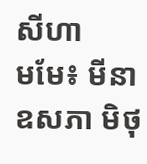សីហា
មមែ៖ មីនា ឧសភា មិថុ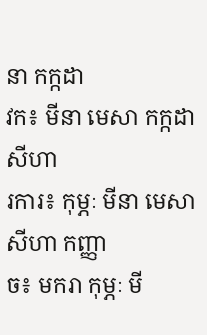នា កក្កដា
វក៖ មីនា មេសា កក្កដា សីហា
រការ៖ កុម្ភៈ មីនា មេសា សីហា កញ្ញា
ច៖ មករា កុម្ភៈ មី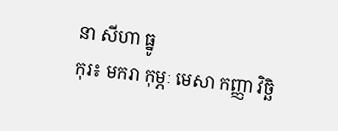នា សីហា ធ្នូ
កុរ៖ មករា កុម្ភៈ មេសា កញ្ញា វិច្ឆិ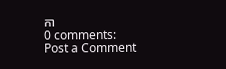កា
0 comments:
Post a Comment